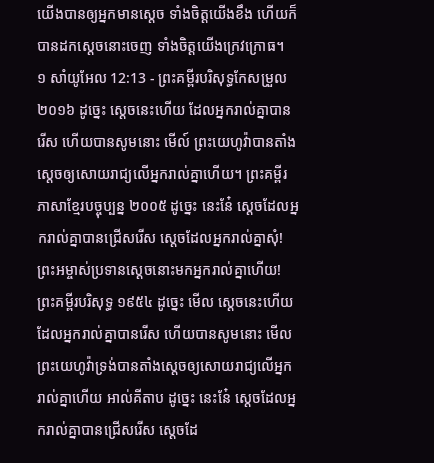យើងបានឲ្យអ្នកមានស្តេច ទាំងចិត្តយើងខឹង ហើយក៏បានដកស្តេចនោះចេញ ទាំងចិត្តយើងក្រេវក្រោធ។
១ សាំយូអែល 12:13 - ព្រះគម្ពីរបរិសុទ្ធកែសម្រួល ២០១៦ ដូច្នេះ ស្តេចនេះហើយ ដែលអ្នករាល់គ្នាបានរើស ហើយបានសូមនោះ មើល៍ ព្រះយេហូវ៉ាបានតាំងស្តេចឲ្យសោយរាជ្យលើអ្នករាល់គ្នាហើយ។ ព្រះគម្ពីរភាសាខ្មែរបច្ចុប្បន្ន ២០០៥ ដូច្នេះ នេះនែ៎ ស្ដេចដែលអ្នករាល់គ្នាបានជ្រើសរើស ស្ដេចដែលអ្នករាល់គ្នាសុំ! ព្រះអម្ចាស់ប្រទានស្ដេចនោះមកអ្នករាល់គ្នាហើយ! ព្រះគម្ពីរបរិសុទ្ធ ១៩៥៤ ដូច្នេះ មើល ស្តេចនេះហើយ ដែលអ្នករាល់គ្នាបានរើស ហើយបានសូមនោះ មើល ព្រះយេហូវ៉ាទ្រង់បានតាំងស្តេចឲ្យសោយរាជ្យលើអ្នករាល់គ្នាហើយ អាល់គីតាប ដូច្នេះ នេះនែ៎ ស្តេចដែលអ្នករាល់គ្នាបានជ្រើសរើស ស្តេចដែ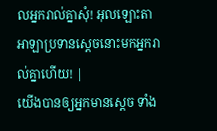លអ្នករាល់គ្នាសុំ! អុលឡោះតាអាឡាប្រទានស្តេចនោះមកអ្នករាល់គ្នាហើយ! |
យើងបានឲ្យអ្នកមានស្តេច ទាំង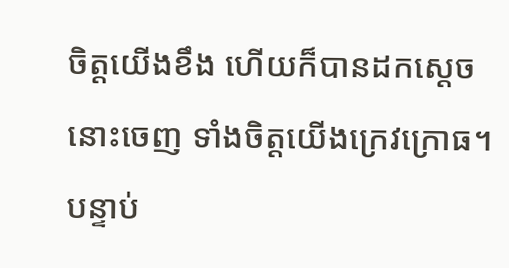ចិត្តយើងខឹង ហើយក៏បានដកស្តេចនោះចេញ ទាំងចិត្តយើងក្រេវក្រោធ។
បន្ទាប់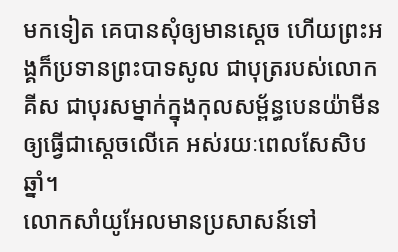មកទៀត គេបានសុំឲ្យមានស្តេច ហើយព្រះអង្គក៏ប្រទានព្រះបាទសូល ជាបុត្ររបស់លោកគីស ជាបុរសម្នាក់ក្នុងកុលសម្ព័ន្ធបេនយ៉ាមីន ឲ្យធ្វើជាស្តេចលើគេ អស់រយៈពេលសែសិបឆ្នាំ។
លោកសាំយូអែលមានប្រសាសន៍ទៅ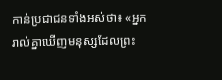កាន់ប្រជាជនទាំងអស់ថា៖ «អ្នករាល់គ្នាឃើញមនុស្សដែលព្រះ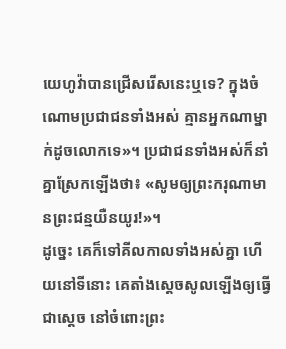យេហូវ៉ាបានជ្រើសរើសនេះឬទេ? ក្នុងចំណោមប្រជាជនទាំងអស់ គ្មានអ្នកណាម្នាក់ដូចលោកទេ»។ ប្រជាជនទាំងអស់ក៏នាំគ្នាស្រែកឡើងថា៖ «សូមឲ្យព្រះករុណាមានព្រះជន្មយឺនយូរ!»។
ដូច្នេះ គេក៏ទៅគីលកាលទាំងអស់គ្នា ហើយនៅទីនោះ គេតាំងស្ដេចសូលឡើងឲ្យធ្វើជាស្តេច នៅចំពោះព្រះ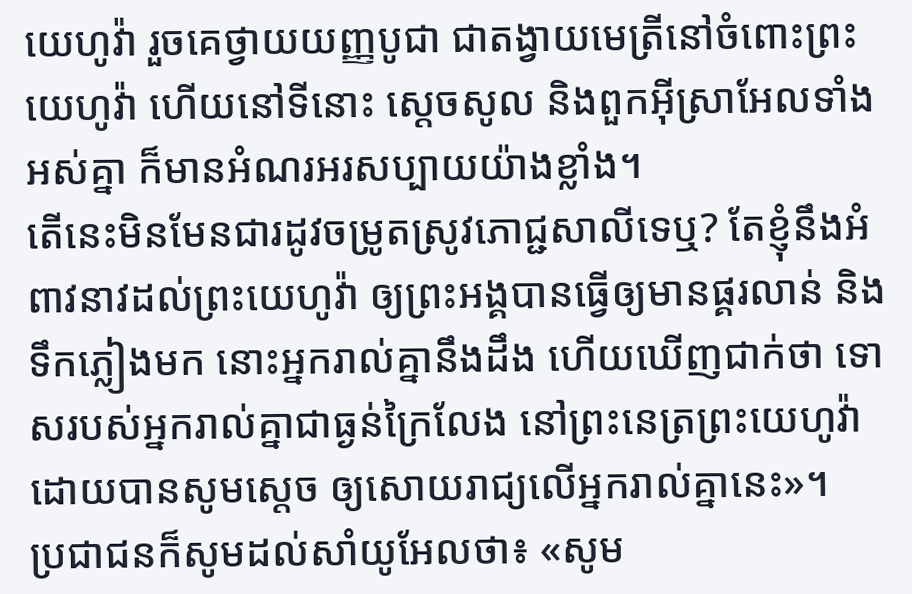យេហូវ៉ា រួចគេថ្វាយយញ្ញបូជា ជាតង្វាយមេត្រីនៅចំពោះព្រះយេហូវ៉ា ហើយនៅទីនោះ ស្ដេចសូល និងពួកអ៊ីស្រាអែលទាំងអស់គ្នា ក៏មានអំណរអរសប្បាយយ៉ាងខ្លាំង។
តើនេះមិនមែនជារដូវចម្រូតស្រូវភោជ្ជសាលីទេឬ? តែខ្ញុំនឹងអំពាវនាវដល់ព្រះយេហូវ៉ា ឲ្យព្រះអង្គបានធ្វើឲ្យមានផ្គរលាន់ និងទឹកភ្លៀងមក នោះអ្នករាល់គ្នានឹងដឹង ហើយឃើញជាក់ថា ទោសរបស់អ្នករាល់គ្នាជាធ្ងន់ក្រៃលែង នៅព្រះនេត្រព្រះយេហូវ៉ា ដោយបានសូមស្តេច ឲ្យសោយរាជ្យលើអ្នករាល់គ្នានេះ»។
ប្រជាជនក៏សូមដល់សាំយូអែលថា៖ «សូម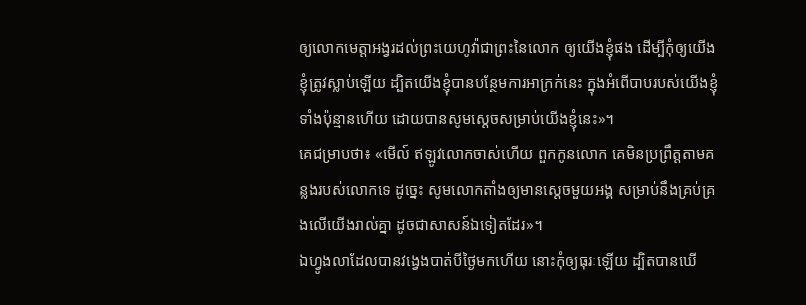ឲ្យលោកមេត្តាអង្វរដល់ព្រះយេហូវ៉ាជាព្រះនៃលោក ឲ្យយើងខ្ញុំផង ដើម្បីកុំឲ្យយើងខ្ញុំត្រូវស្លាប់ឡើយ ដ្បិតយើងខ្ញុំបានបន្ថែមការអាក្រក់នេះ ក្នុងអំពើបាបរបស់យើងខ្ញុំទាំងប៉ុន្មានហើយ ដោយបានសូមស្តេចសម្រាប់យើងខ្ញុំនេះ»។
គេជម្រាបថា៖ «មើល៍ ឥឡូវលោកចាស់ហើយ ពួកកូនលោក គេមិនប្រព្រឹត្តតាមគន្លងរបស់លោកទេ ដូច្នេះ សូមលោកតាំងឲ្យមានស្តេចមួយអង្គ សម្រាប់នឹងគ្រប់គ្រងលើយើងរាល់គ្នា ដូចជាសាសន៍ឯទៀតដែរ»។
ឯហ្វូងលាដែលបានវង្វេងបាត់បីថ្ងៃមកហើយ នោះកុំឲ្យធុរៈឡើយ ដ្បិតបានឃើ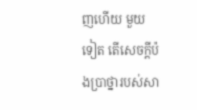ញហើយ មួយទៀត តើសេចក្ដីប៉ងប្រាថ្នារបស់សា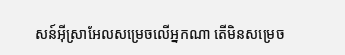សន៍អ៊ីស្រាអែលសម្រេចលើអ្នកណា តើមិនសម្រេច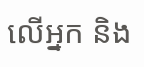លើអ្នក និង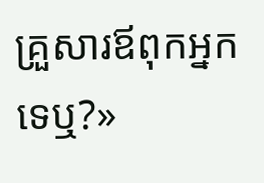គ្រួសារឪពុកអ្នកទេឬ?»